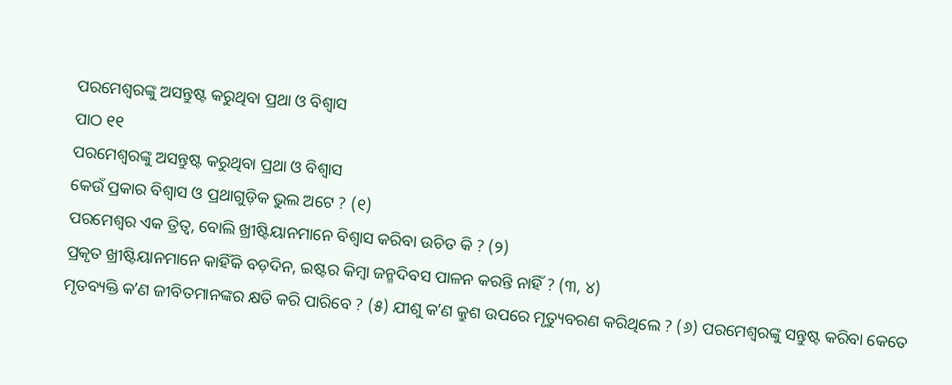ପରମେଶ୍ୱରଙ୍କୁ ଅସନ୍ତୁଷ୍ଟ କରୁଥିବା ପ୍ରଥା ଓ ବିଶ୍ୱାସ
ପାଠ ୧୧
ପରମେଶ୍ୱରଙ୍କୁ ଅସନ୍ତୁଷ୍ଟ କରୁଥିବା ପ୍ରଥା ଓ ବିଶ୍ୱାସ
କେଉଁ ପ୍ରକାର ବିଶ୍ୱାସ ଓ ପ୍ରଥାଗୁଡ଼ିକ ଭୁଲ ଅଟେ ? (୧)
ପରମେଶ୍ୱର ଏକ ତ୍ରିତ୍ୱ, ବୋଲି ଖ୍ରୀଷ୍ଟିୟାନମାନେ ବିଶ୍ୱାସ କରିବା ଉଚିତ କି ? (୨)
ପ୍ରକୃତ ଖ୍ରୀଷ୍ଟିୟାନମାନେ କାହିଁକି ବଡ଼ଦିନ, ଇଷ୍ଟର କିମ୍ବା ଜନ୍ମଦିବସ ପାଳନ କରନ୍ତି ନାହିଁ ? (୩, ୪)
ମୃତବ୍ୟକ୍ତି କʼଣ ଜୀବିତମାନଙ୍କର କ୍ଷତି କରି ପାରିବେ ? (୫) ଯୀଶୁ କʼଣ କ୍ରୁଶ ଉପରେ ମୃତ୍ୟୁବରଣ କରିଥିଲେ ? (୬) ପରମେଶ୍ୱରଙ୍କୁ ସନ୍ତୁଷ୍ଟ କରିବା କେତେ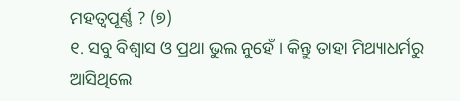ମହତ୍ୱପୂର୍ଣ୍ଣ ? (୭)
୧. ସବୁ ବିଶ୍ୱାସ ଓ ପ୍ରଥା ଭୁଲ ନୁହେଁ । କିନ୍ତୁ ତାହା ମିଥ୍ୟାଧର୍ମରୁ ଆସିଥିଲେ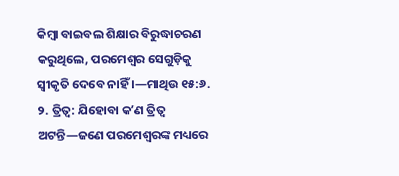କିମ୍ବା ବାଇବଲ ଶିକ୍ଷାର ବିରୁଦ୍ଧାଚରଣ କରୁଥିଲେ, ପରମେଶ୍ୱର ସେଗୁଡ଼ିକୁ ସ୍ୱୀକୃତି ଦେବେ ନାହିଁ ।—ମାଥିଉ ୧୫:୬.
୨. ତ୍ରିତ୍ୱ: ଯିହୋବା କʼଣ ତ୍ରିତ୍ୱ ଅଟନ୍ତି—ଜଣେ ପରମେଶ୍ୱରଙ୍କ ମଧ୍ୟରେ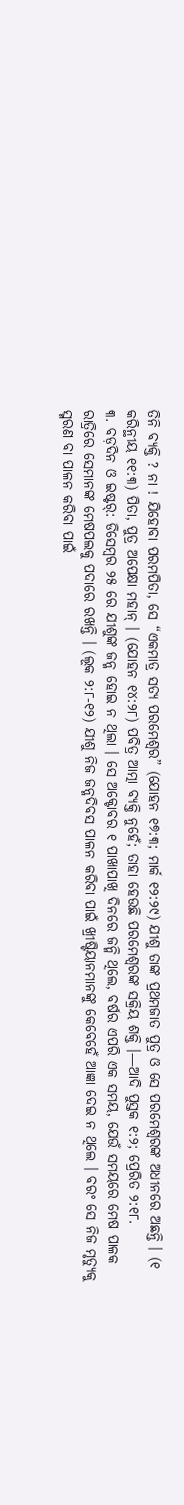ତିନି ବ୍ୟକ୍ତି ? ନା ! ଯିହୋବା ପରମପିତା, ସେ “ଏକମାତ୍ର ସତ୍ୟ ପରମେଶ୍ୱର” (ଯୋହନ ୧୭:୩; ମାର୍କ ୧୨:୨୯) ଯୀଶୁ ତାଙ୍କ ପ୍ରଥମଜାତ ପୁତ୍ର ଓ ସେ ପରମେଶ୍ୱରଙ୍କ ଅଧୀନରେ ଅଛନ୍ତି । (୧ କରିନ୍ଥୀୟ ୧୧:୩) ପିତା, ପୁତ୍ର ଅପେକ୍ଷା ମହାନ୍ । (ଯୋହନ ୧୪:୨୮) ପବିତ୍ର ଆତ୍ମା ବ୍ୟକ୍ତି ନୁହେଁ; ତାହା ହେଉଛି ପରମେଶ୍ୱରଙ୍କ ସକ୍ରିୟ ଶକ୍ତି ।—ଆଦି ପୁସ୍ତକ ୧:୨; ପ୍ରେରିତ ୨:୧୮.
୩. ବଡ଼ଦିନ ଓ ଇଷ୍ଟର୍: ଡିସେମ୍ବର ୨୫ ରେ ଯୀଶୁଙ୍କ ଜନ୍ମ ହୋଇ ନ ଥିଲା । ସେ ଅକ୍ଟୋବର ୧ ପାଖାପାଖି ଦିନରେ ଜନ୍ମି ଥିଲେ, ବର୍ଷର ଏପରି ଏକ ସମୟ, ଯେଉଁ ସମୟରେ ମେଷ ପାଳକ ରାତ୍ରିରେ ସେମାନଙ୍କ ମେଷପଲକୁ ପଦାରେ ରଖନ୍ତି । (ଲୂକ ୨:୮-୧୨) ଯୀଶୁ ନିଜ ଜନ୍ମଦିବସ ପାଳନ କରିବା ପାଇଁ ଖ୍ରୀଷ୍ଟିୟାନମାନଙ୍କୁ କେବେହେଁ ଆଜ୍ଞା ଦେଇ ନ ଥିଲେ । ବରଂ ସେ ନିଜ ମୃତ୍ୟୁକୁ ସ୍ମରଣ ବା ପାଳନ କରିବା ପାଇଁ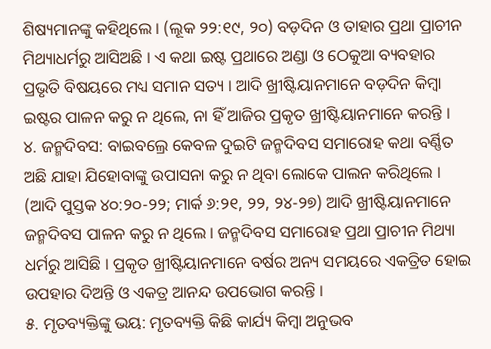ଶିଷ୍ୟମାନଙ୍କୁ କହିଥିଲେ । (ଲୂକ ୨୨:୧୯, ୨୦) ବଡ଼ଦିନ ଓ ତାହାର ପ୍ରଥା ପ୍ରାଚୀନ ମିଥ୍ୟାଧର୍ମରୁ ଆସିଅଛି । ଏ କଥା ଇଷ୍ଟ ପ୍ରଥାରେ ଅଣ୍ଡା ଓ ଠେକୁଆ ବ୍ୟବହାର ପ୍ରଭୃତି ବିଷୟରେ ମଧ୍ୟ ସମାନ ସତ୍ୟ । ଆଦି ଖ୍ରୀଷ୍ଟିୟାନମାନେ ବଡ଼ଦିନ କିମ୍ବା ଇଷ୍ଟର ପାଳନ କରୁ ନ ଥିଲେ, ନା ହିଁ ଆଜିର ପ୍ରକୃତ ଖ୍ରୀଷ୍ଟିୟାନମାନେ କରନ୍ତି ।
୪. ଜନ୍ମଦିବସ: ବାଇବଲ୍ରେ କେବଳ ଦୁଇଟି ଜନ୍ମଦିବସ ସମାରୋହ କଥା ବର୍ଣ୍ଣିତ ଅଛି ଯାହା ଯିହୋବାଙ୍କୁ ଉପାସନା କରୁ ନ ଥିବା ଲୋକେ ପାଲନ କରିଥିଲେ । (ଆଦି ପୁସ୍ତକ ୪୦:୨୦-୨୨; ମାର୍କ ୬:୨୧, ୨୨, ୨୪-୨୭) ଆଦି ଖ୍ରୀଷ୍ଟିୟାନମାନେ ଜନ୍ମଦିବସ ପାଳନ କରୁ ନ ଥିଲେ । ଜନ୍ମଦିବସ ସମାରୋହ ପ୍ରଥା ପ୍ରାଚୀନ ମିଥ୍ୟା ଧର୍ମରୁ ଆସିଛି । ପ୍ରକୃତ ଖ୍ରୀଷ୍ଟିୟାନମାନେ ବର୍ଷର ଅନ୍ୟ ସମୟରେ ଏକତ୍ରିତ ହୋଇ ଉପହାର ଦିଅନ୍ତି ଓ ଏକତ୍ର ଆନନ୍ଦ ଉପଭୋଗ କରନ୍ତି ।
୫. ମୃତବ୍ୟକ୍ତିଙ୍କୁ ଭୟ: ମୃତବ୍ୟକ୍ତି କିଛି କାର୍ଯ୍ୟ କିମ୍ବା ଅନୁଭବ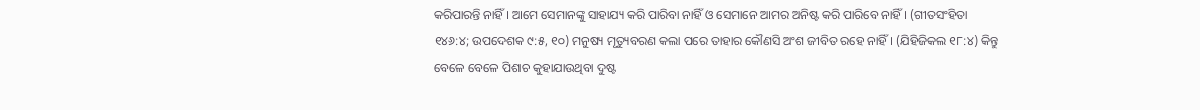କରିପାରନ୍ତି ନାହିଁ । ଆମେ ସେମାନଙ୍କୁ ସାହାଯ୍ୟ କରି ପାରିବା ନାହିଁ ଓ ସେମାନେ ଆମର ଅନିଷ୍ଟ କରି ପାରିବେ ନାହିଁ । (ଗୀତସଂହିତା ୧୪୬:୪; ଉପଦେଶକ ୯:୫, ୧୦) ମନୁଷ୍ୟ ମୃତ୍ୟୁବରଣ କଲା ପରେ ତାହାର କୌଣସି ଅଂଶ ଜୀବିତ ରହେ ନାହିଁ । (ଯିହିଜିକଲ ୧୮:୪) କିନ୍ତୁ ବେଳେ ବେଳେ ପିଶାଚ କୁହାଯାଉଥିବା ଦୁଷ୍ଟ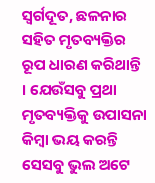ସ୍ୱର୍ଗଦୂତ, ଛଳନାର ସହିତ ମୃତବ୍ୟକ୍ତିର ରୂପ ଧାରଣ କରିଥାନ୍ତି । ଯେଉଁସବୁ ପ୍ରଥା ମୃତବ୍ୟକ୍ତିକୁ ଉପାସନା କିମ୍ବା ଭୟ କରନ୍ତି ସେସବୁ ଭୁଲ ଅଟେ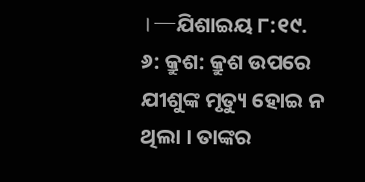।—ଯିଶାଇୟ ୮:୧୯.
୬: କ୍ରୁଶ: କ୍ରୁଶ ଉପରେ ଯୀଶୁଙ୍କ ମୃତ୍ୟୁ ହୋଇ ନ ଥିଲା । ତାଙ୍କର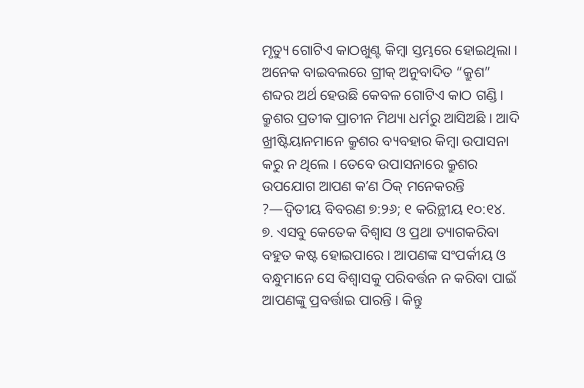ମୃତ୍ୟୁ ଗୋଟିଏ କାଠଖୁଣ୍ଟ କିମ୍ବା ସ୍ତମ୍ଭରେ ହୋଇଥିଲା । ଅନେକ ବାଇବଲରେ ଗ୍ରୀକ୍ ଅନୁବାଦିତ “କ୍ରୁଶ” ଶବ୍ଦର ଅର୍ଥ ହେଉଛି କେବଳ ଗୋଟିଏ କାଠ ଗଣ୍ଡି । କ୍ରୁଶର ପ୍ରତୀକ ପ୍ରାଚୀନ ମିଥ୍ୟା ଧର୍ମରୁ ଆସିଅଛି । ଆଦି ଖ୍ରୀଷ୍ଟିୟାନମାନେ କ୍ରୁଶର ବ୍ୟବହାର କିମ୍ବା ଉପାସନା କରୁ ନ ଥିଲେ । ତେବେ ଉପାସନାରେ କ୍ରୁଶର ଉପଯୋଗ ଆପଣ କʼଣ ଠିକ୍ ମନେକରନ୍ତି ?—ଦ୍ୱିତୀୟ ବିବରଣ ୭:୨୬; ୧ କରିନ୍ଥୀୟ ୧୦:୧୪.
୭. ଏସବୁ କେତେକ ବିଶ୍ୱାସ ଓ ପ୍ରଥା ତ୍ୟାଗକରିବା ବହୁତ କଷ୍ଟ ହୋଇପାରେ । ଆପଣଙ୍କ ସଂପର୍କୀୟ ଓ ବନ୍ଧୁମାନେ ସେ ବିଶ୍ୱାସକୁ ପରିବର୍ତ୍ତନ ନ କରିବା ପାଇଁ ଆପଣଙ୍କୁ ପ୍ରବର୍ତ୍ତାଇ ପାରନ୍ତି । କିନ୍ତୁ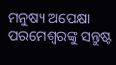ମନୁଷ୍ୟ ଅପେକ୍ଷା ପରମେଶ୍ୱରଙ୍କୁ ସନ୍ତୁଷ୍ଟ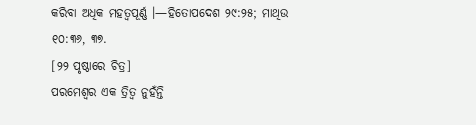କରିବା ଅଧିକ ମହତ୍ୱପୂର୍ଣ୍ଣ ।—ହିତୋପଦେଶ ୨୯:୨୫; ମାଥିଉ ୧୦:୩୬, ୩୭.
[୨୨ ପୃଷ୍ଠାରେ ଚିତ୍ର]
ପରମେଶ୍ୱର ଏକ ତ୍ରିତ୍ୱ ନୁହଁନ୍ତି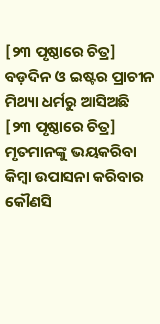[୨୩ ପୃଷ୍ଠାରେ ଚିତ୍ର]
ବଡ଼ଦିନ ଓ ଇଷ୍ଟର ପ୍ରାଚୀନ ମିଥ୍ୟା ଧର୍ମରୁ ଆସିଅଛି
[୨୩ ପୃଷ୍ଠାରେ ଚିତ୍ର]
ମୃତମାନଙ୍କୁ ଭୟକରିବା କିମ୍ବା ଉପାସନା କରିବାର କୌଣସି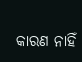କାରଣ ନାହିଁ